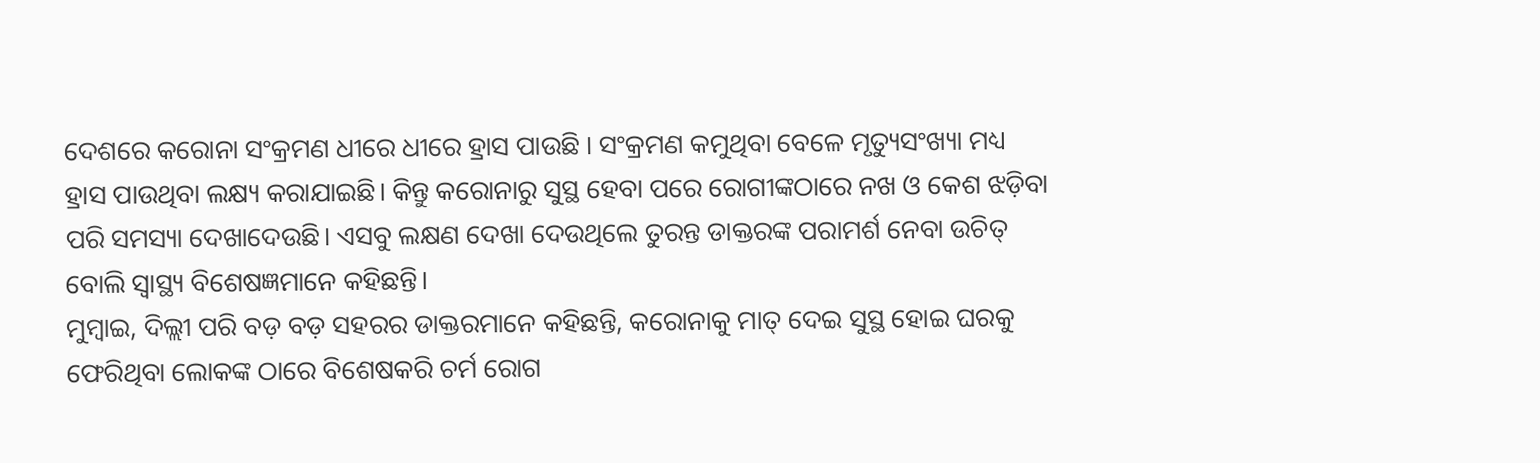ଦେଶରେ କରୋନା ସଂକ୍ରମଣ ଧୀରେ ଧୀରେ ହ୍ରାସ ପାଉଛି । ସଂକ୍ରମଣ କମୁଥିବା ବେଳେ ମୃତ୍ୟୁସଂଖ୍ୟା ମଧ୍ୟ ହ୍ରାସ ପାଉଥିବା ଲକ୍ଷ୍ୟ କରାଯାଇଛି। କିନ୍ତୁ କରୋନାରୁ ସୁସ୍ଥ ହେବା ପରେ ରୋଗୀଙ୍କଠାରେ ନଖ ଓ କେଶ ଝଡ଼ିବା ପରି ସମସ୍ୟା ଦେଖାଦେଉଛି। ଏସବୁ ଲକ୍ଷଣ ଦେଖା ଦେଉଥିଲେ ତୁରନ୍ତ ଡାକ୍ତରଙ୍କ ପରାମର୍ଶ ନେବା ଉଚିତ୍ ବୋଲି ସ୍ବାସ୍ଥ୍ୟ ବିଶେଷଜ୍ଞମାନେ କହିଛନ୍ତି।
ମୁମ୍ବାଇ, ଦିଲ୍ଲୀ ପରି ବଡ଼ ବଡ଼ ସହରର ଡାକ୍ତରମାନେ କହିଛନ୍ତି, କରୋନାକୁ ମାତ୍ ଦେଇ ସୁସ୍ଥ ହୋଇ ଘରକୁ ଫେରିଥିବା ଲୋକଙ୍କ ଠାରେ ବିଶେଷକରି ଚର୍ମ ରୋଗ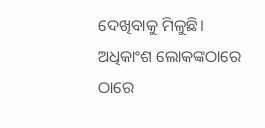ଦେଖିବାକୁ ମିଳୁଛି। ଅଧିକାଂଶ ଲୋକଙ୍କଠାରେ ଠାରେ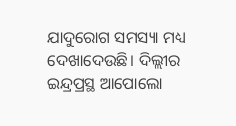ଯାଦୁରୋଗ ସମସ୍ୟା ମଧ୍ୟ ଦେଖାଦେଉଛି। ଦିଲ୍ଲୀର ଇନ୍ଦ୍ରପ୍ରସ୍ଥ ଆପୋଲୋ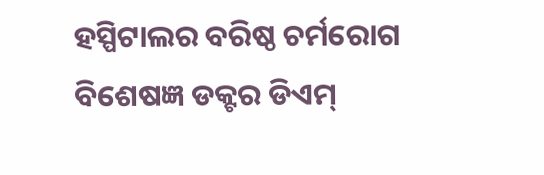ହସ୍ପିଟାଲର ବରିଷ୍ଠ ଚର୍ମରୋଗ ବିଶେଷଜ୍ଞ ଡକ୍ଟର ଡିଏମ୍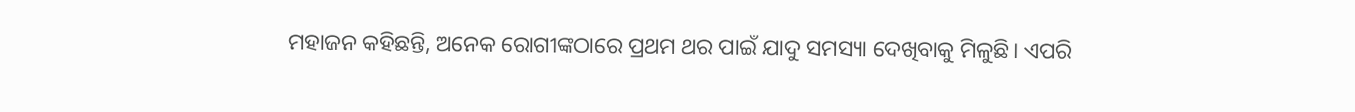ମହାଜନ କହିଛନ୍ତି, ଅନେକ ରୋଗୀଙ୍କଠାରେ ପ୍ରଥମ ଥର ପାଇଁ ଯାଦୁ ସମସ୍ୟା ଦେଖିବାକୁ ମିଳୁଛି। ଏପରି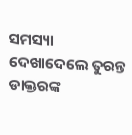ସମସ୍ୟା ଦେଖାଦେଲେ ତୁରନ୍ତ ଡାକ୍ତରଙ୍କ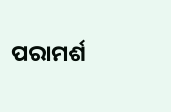ପରାମର୍ଶ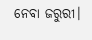ନେବା ଜରୁରୀ।